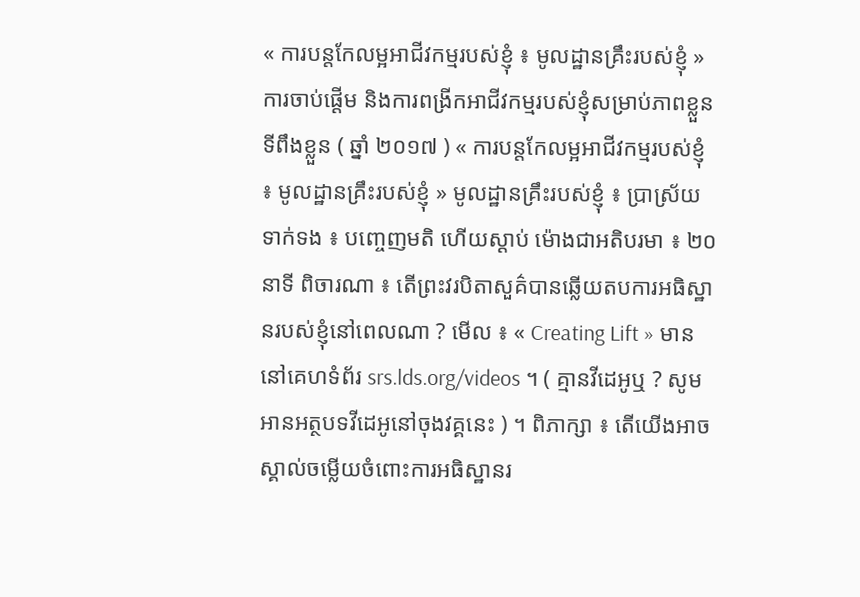« ការបន្តកែលម្អអាជីវកម្មរបស់ខ្ញុំ ៖ មូលដ្ឋានគ្រឹះរបស់ខ្ញុំ » ការចាប់ផ្ដើម និងការពង្រីកអាជីវកម្មរបស់ខ្ញុំសម្រាប់ភាពខ្លួនទីពឹងខ្លួន ( ឆ្នាំ ២០១៧ ) « ការបន្តកែលម្អអាជីវកម្មរបស់ខ្ញុំ ៖ មូលដ្ឋានគ្រឹះរបស់ខ្ញុំ » មូលដ្ឋានគ្រឹះរបស់ខ្ញុំ ៖ ប្រាស្រ័យទាក់ទង ៖ បញ្ចេញមតិ ហើយស្ដាប់ ម៉ោងជាអតិបរមា ៖ ២០ នាទី ពិចារណា ៖ តើព្រះវរបិតាសួគ៌បានឆ្លើយតបការអធិស្ឋានរបស់ខ្ញុំនៅពេលណា ? មើល ៖ « Creating Lift » មាននៅគេហទំព័រ srs.lds.org/videos ។ ( គ្មានវីដេអូឬ ? សូមអានអត្ថបទវីដេអូនៅចុងវគ្គនេះ ) ។ ពិភាក្សា ៖ តើយើងអាចស្គាល់ចម្លើយចំពោះការអធិស្ឋានរ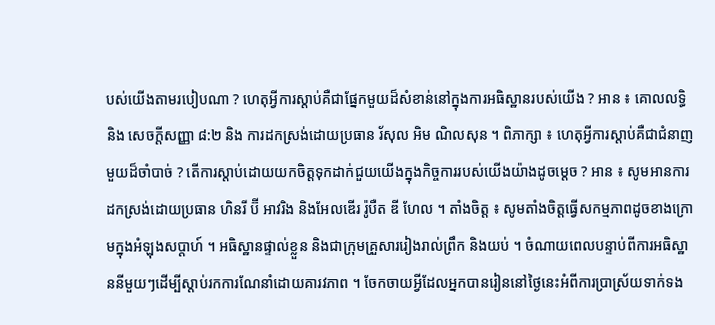បស់យើងតាមរបៀបណា ? ហេតុអ្វីការស្តាប់គឺជាផ្នែកមួយដ៏សំខាន់នៅក្នុងការអធិស្ឋានរបស់យើង ? អាន ៖ គោលលទ្ធិ និង សេចក្ដីសញ្ញា ៨:២ និង ការដកស្រង់ដោយប្រធាន រ័សុល អិម ណិលសុន ។ ពិភាក្សា ៖ ហេតុអ្វីការស្តាប់គឺជាជំនាញមួយដ៏ចាំបាច់ ? តើការស្តាប់ដោយយកចិត្តទុកដាក់ជួយយើងក្នុងកិច្ចការរបស់យើងយ៉ាងដូចម្តេច ? អាន ៖ សូមអានការដកស្រង់ដោយប្រធាន ហិនរី ប៊ី អាវរិង និងអែលឌើរ រ៉ូបឺត ឌី ហែល ។ តាំងចិត្ត ៖ សូមតាំងចិត្តធ្វើសកម្មភាពដូចខាងក្រោមក្នុងអំឡុងសប្ដាហ៍ ។ អធិស្ឋានផ្ទាល់ខ្លួន និងជាក្រុមគ្រួសាររៀងរាល់ព្រឹក និងយប់ ។ ចំណាយពេលបន្ទាប់ពីការអធិស្ឋាននីមួយៗដើម្បីស្តាប់រកការណែនាំដោយគារវភាព ។ ចែកចាយអ្វីដែលអ្នកបានរៀននៅថ្ងៃនេះអំពីការប្រាស្រ័យទាក់ទង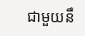ជាមួយនឹ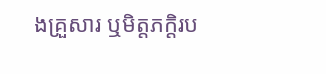ងគ្រួសារ ឬមិត្តភក្ដិរប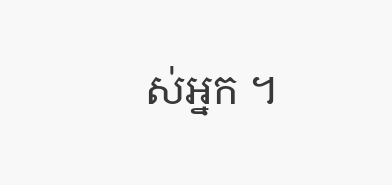ស់អ្នក ។